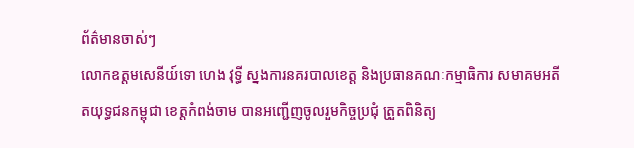ព័ត៌មានចាស់ៗ
លោកឧត្តមសេនីយ៍ទោ ហេង វុទ្ធី ស្នងការនគរបាលខេត្ត និងប្រធានគណៈកម្មាធិការ សមាគមអតីតយុទ្ធជនកម្ពុជា ខេត្តកំពង់ចាម បានអញ្ជើញចូលរួមកិច្ចប្រជុំ ត្រួតពិនិត្យ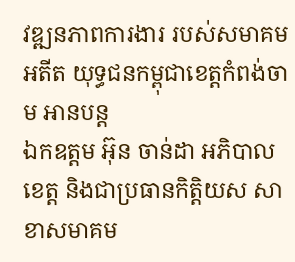វឌ្ឍនភាពការងារ របស់សមាគមអតីត យុទ្ធជនកម្ពុជាខេត្តកំពង់ចាម អានបន្ត
ឯកឧត្តម អ៊ុន ចាន់ដា អភិបាលខេត្ត និងជាប្រធានកិត្តិយស សាខាសមាគម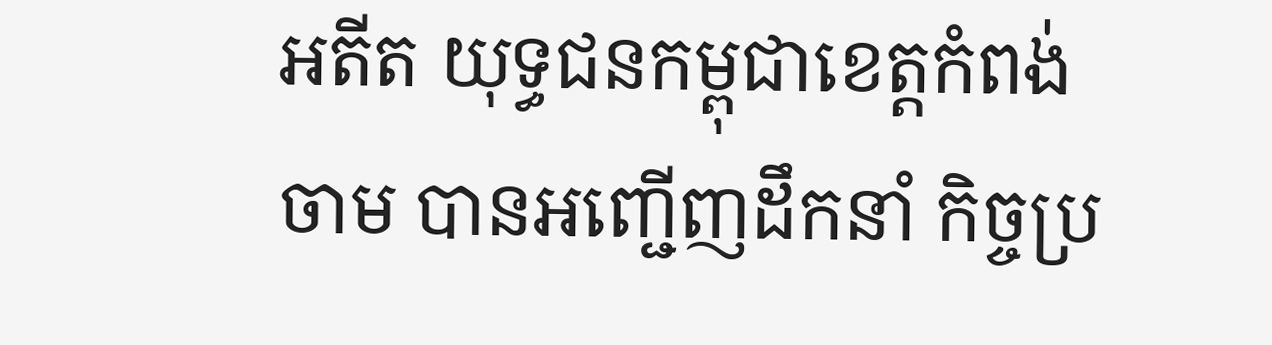អតីត យុទ្ធជនកម្ពុជាខេត្តកំពង់ចាម បានអញ្ជើញដឹកនាំ កិច្ចប្រ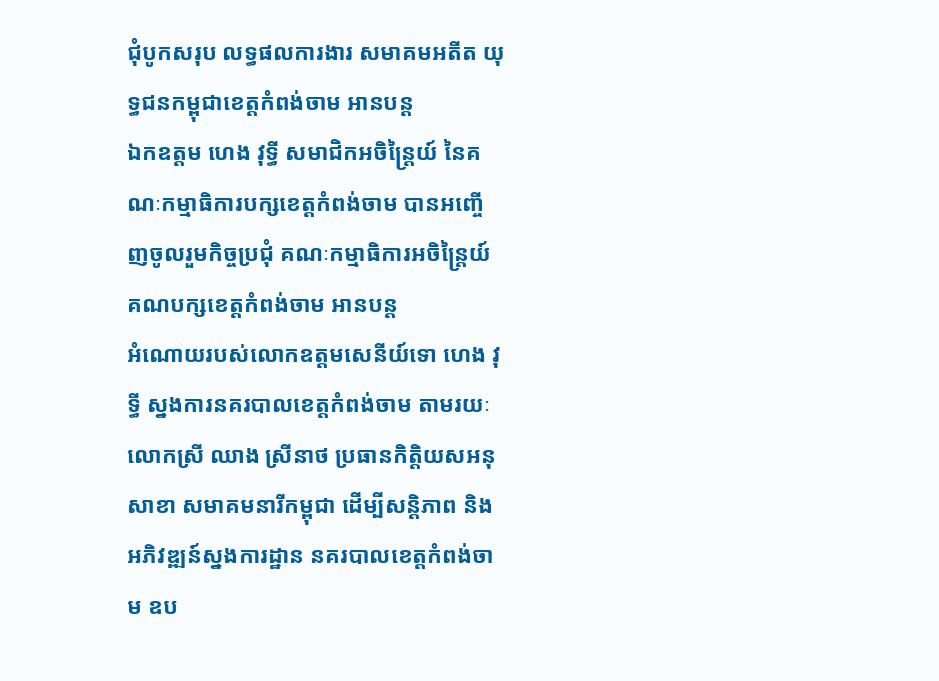ជុំបូកសរុប លទ្ធផលការងារ សមាគមអតីត យុទ្ធជនកម្ពុជាខេត្តកំពង់ចាម អានបន្ត
ឯកឧត្តម ហេង វុទ្ធី សមាជិកអចិន្ត្រៃយ៍ នៃគណៈកម្មាធិការបក្សខេត្តកំពង់ចាម បានអញ្ចើញចូលរួមកិច្ចប្រជុំ គណៈកម្មាធិការអចិន្ត្រៃយ៍ គណបក្សខេត្តកំពង់ចាម អានបន្ត
អំណោយរបស់លោកឧត្តមសេនីយ៍ទោ ហេង វុទ្ធី ស្នងការនគរបាលខេត្តកំពង់ចាម តាមរយៈលោកស្រី ឈាង ស្រីនាថ ប្រធានកិត្តិយសអនុសាខា សមាគមនារីកម្ពុជា ដើម្បីសន្តិភាព និងអភិវឌ្ឍន៍ស្នងការដ្ឋាន នគរបាលខេត្ដកំពង់ចាម ឧប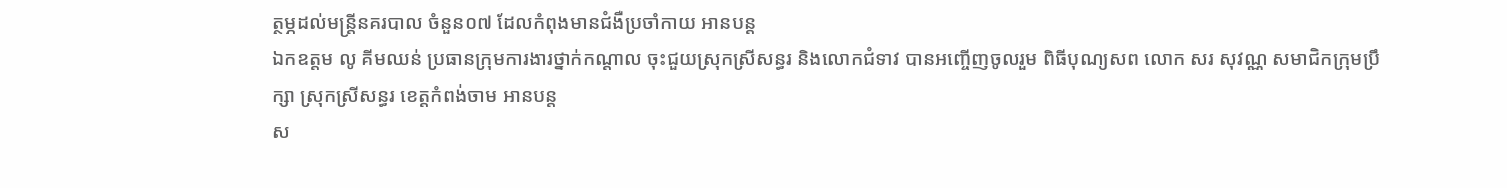ត្ថម្ភដល់មន្ត្រីនគរបាល ចំនួន០៧ ដែលកំពុងមានជំងឺប្រចាំកាយ អានបន្ត
ឯកឧត្តម លូ គីមឈន់ ប្រធានក្រុមការងារថ្នាក់កណ្ដាល ចុះជួយស្រុកស្រីសន្ធរ និងលោកជំទាវ បានអញ្ចើញចូលរួម ពិធីបុណ្យសព លោក សរ សុវណ្ណ សមាជិកក្រុមប្រឹក្សា ស្រុកស្រីសន្ធរ ខេត្តកំពង់ចាម អានបន្ត
ស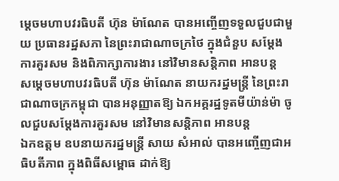ម្តេចមហាបវរធិបតី ហ៊ុន ម៉ាណែត បានអញ្ចើញទទួលជួបជាមួយ ប្រធានរដ្ឋសភា នៃព្រះរាជាណាចក្រថៃ ក្នុងជំនួប សម្ដែងការគួរសម និងពិភាក្សាការងារ នៅវិមានសន្តិភាព អានបន្ត
សម្ដេចមហាបវរធិបតី ហ៊ុន ម៉ាណែត នាយករដ្នមន្ត្រី នៃព្រះរាជាណាចក្រកម្ពុជា បានអនុញ្ញាតឱ្យ ឯកអគ្គរដ្ឋទូតមីយ៉ាន់ម៉ា ចូលជួបសម្តែងការគួរសម នៅវិមានសន្តិភាព អានបន្ត
ឯកឧត្តម ឧបនាយករដ្នមន្ត្រី សាយ សំអាល់ បានអញ្ចើញជាអធិបតីភាព ក្នុងពិធីសម្ពោធ ដាក់ឱ្យ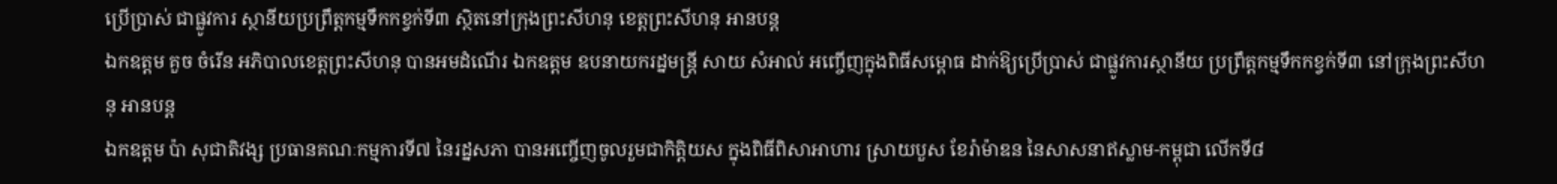ប្រើប្រាស់ ជាផ្លូវការ ស្ថានីយប្រព្រឹត្តកម្មទឹកកខ្វក់ទី៣ ស្ថិតនៅក្រុងព្រះសីហនុ ខេត្តព្រះសីហនុ អានបន្ត
ឯកឧត្តម គួច ចំរើន អភិបាលខេត្តព្រះសីហនុ បានអមដំណេីរ ឯកឧត្តម ឧបនាយករដ្នមន្ត្រី សាយ សំអាល់ អញ្ចើញក្នុងពិធីសម្ពោធ ដាក់ឱ្យប្រើប្រាស់ ជាផ្លូវការស្ថានីយ ប្រព្រឹត្តកម្មទឹកកខ្វក់ទី៣ នៅក្រុងព្រះសីហនុ អានបន្ត
ឯកឧត្តម ប៉ា សុជាតិវង្ស ប្រធានគណៈកម្មការទី៧ នៃរដ្នសភា បានអញ្ចើញចូលរួមជាកិត្តិយស ក្នុងពិធីពិសាអាហារ ស្រាយបួស ខែរ៉ាម៉ាឌន នៃសាសនាឥស្លាម-កម្ពុជា លើកទី៨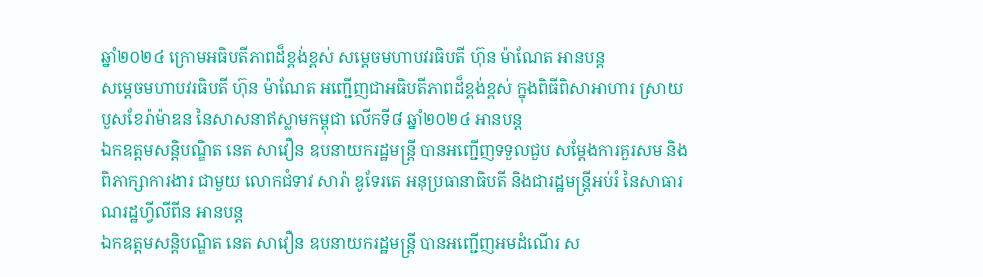ឆ្នាំ២០២៤ ក្រោមអធិបតីភាពដ៏ខ្ពង់ខ្ពស់ សម្តេចមហាបវរធិបតី ហ៊ុន ម៉ាណែត អានបន្ត
សម្តេចមហាបវរធិបតី ហ៊ុន ម៉ាណែត អញ្ជើញជាអធិបតីភាពដ៏ខ្ពង់ខ្ពស់ ក្នុងពិធីពិសាអាហារ ស្រាយបួសខែរ៉ាម៉ាឌន នៃសាសនាឥស្លាមកម្ពុជា លើកទី៨ ឆ្នាំ២០២៤ អានបន្ត
ឯកឧត្តមសន្តិបណ្ឌិត នេត សាវឿន ឧបនាយករដ្ឋមន្រ្តី បានអញ្ជើញទទួលជួប សម្តែងការគួរសម និងពិភាក្សាការងារ ជាមួយ លោកជំទាវ សារ៉ា ឌូទែរតេ អនុប្រធានាធិបតី និងជារដ្ឋមន្រ្តីអប់រំ នៃសាធារណរដ្ឋហ្វីលីពីន អានបន្ត
ឯកឧត្តមសន្តិបណ្ឌិត នេត សាវឿន ឧបនាយករដ្ឋមន្រ្តី បានអញ្ជើញអមដំណើរ ស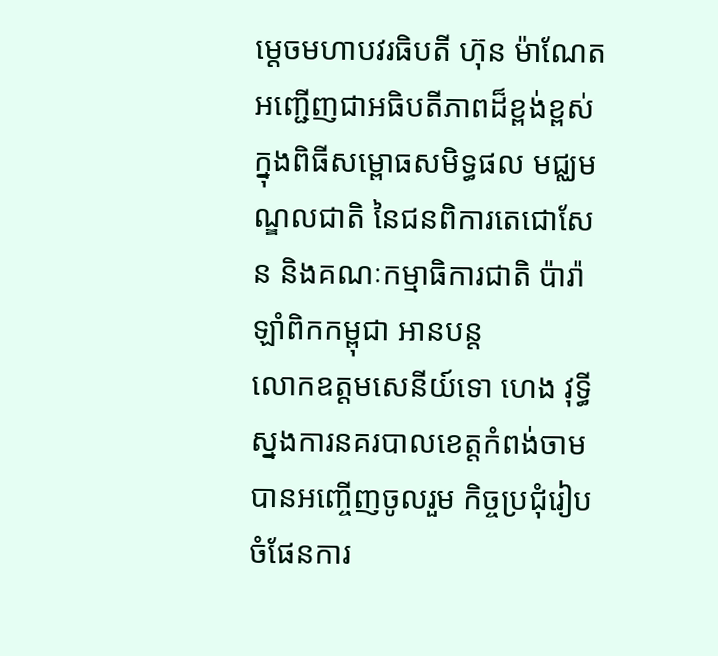ម្តេចមហាបវរធិបតី ហ៊ុន ម៉ាណែត អញ្ជើញជាអធិបតីភាពដ៏ខ្ពង់ខ្ពស់ ក្នុងពិធីសម្ពោធសមិទ្ធផល មជ្ឈមណ្ឌលជាតិ នៃជនពិការតេជោសែន និងគណៈកម្មាធិការជាតិ ប៉ារ៉ាឡាំពិកកម្ពុជា អានបន្ត
លោកឧត្តមសេនីយ៍ទោ ហេង វុទ្ធី ស្នងការនគរបាលខេត្តកំពង់ចាម បានអញ្ចើញចូលរួម កិច្ចប្រជុំរៀបចំផែនការ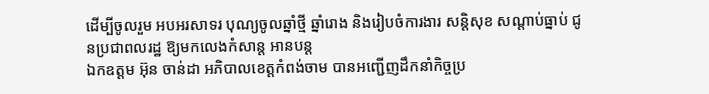ដើម្បីចូលរួម អបអរសាទរ បុណ្យចូលឆ្នាំថ្មី ឆ្នាំរោង និងរៀបចំការងារ សន្តិសុខ សណ្ដាប់ធ្នាប់ ជូនប្រជាពលរដ្ឋ ឱ្យមកលេងកំសាន្ត អានបន្ត
ឯកឧត្តម អ៊ុន ចាន់ដា អភិបាលខេត្តកំពង់ចាម បានអញ្ជើញដឹកនាំកិច្ចប្រ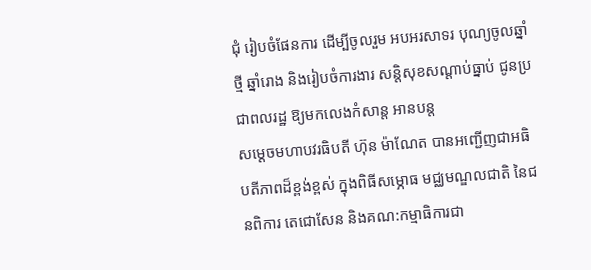ជុំ រៀបចំផែនការ ដើម្បីចូលរួម អបអរសាទរ បុណ្យចូលឆ្នាំថ្មី ឆ្នាំរោង និងរៀបចំការងារ សន្តិសុខសណ្ដាប់ធ្នាប់ ជូនប្រជាពលរដ្ឋ ឱ្យមកលេងកំសាន្ត អានបន្ត
សម្ដេចមហាបវរធិបតី ហ៊ុន ម៉ាណែត បានអញ្ជើញជាអធិបតីភាពដ៏ខ្ពង់ខ្ពស់ ក្នុងពិធីសម្ភោធ មជ្ឈមណ្ឌលជាតិ នៃជនពិការ តេជោសែន និងគណ:កម្មាធិការជា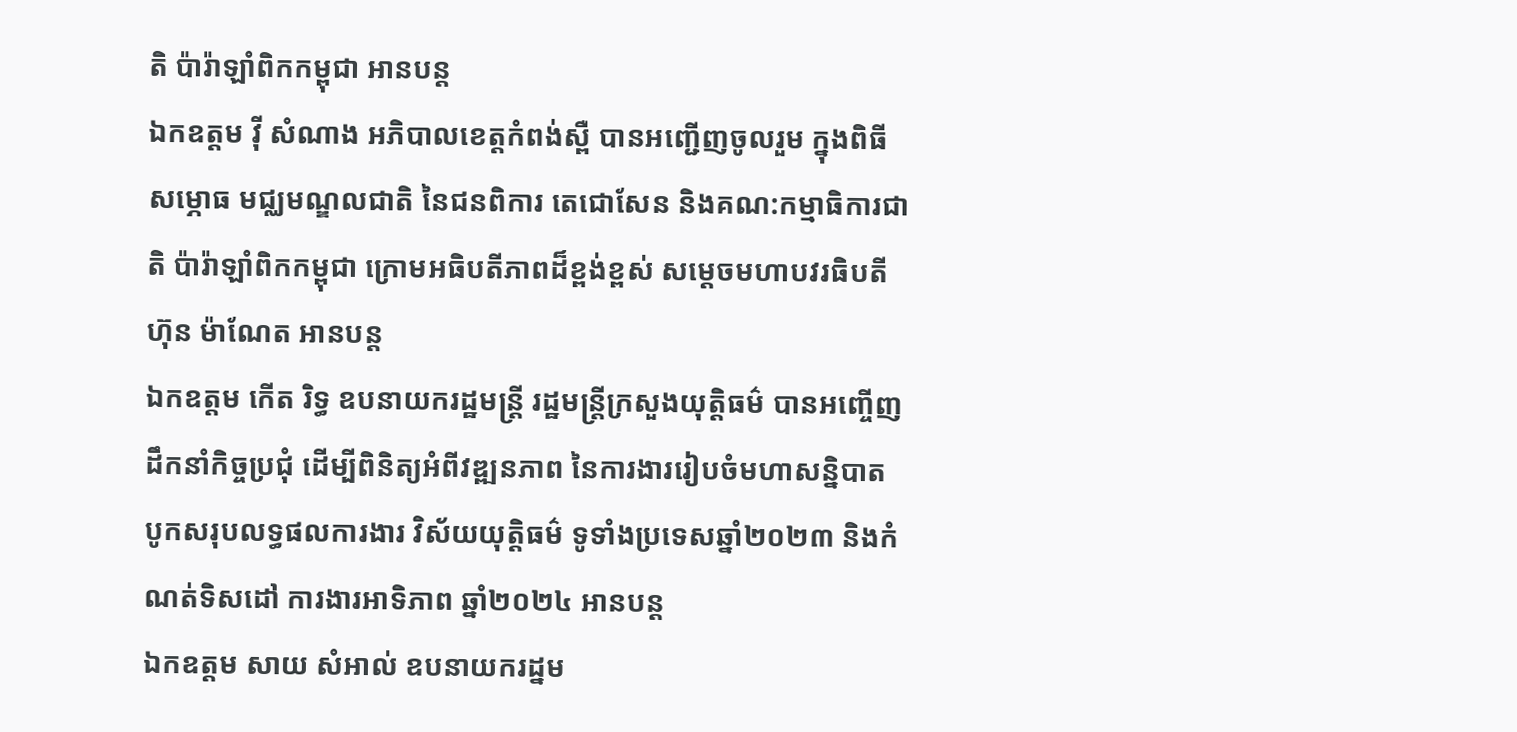តិ ប៉ារ៉ាឡាំពិកកម្ពុជា អានបន្ត
ឯកឧត្តម វ៉ី សំណាង អភិបាលខេត្តកំពង់ស្ពឺ បានអញ្ជើញចូលរួម ក្នុងពិធីសម្ភោធ មជ្ឈមណ្ឌលជាតិ នៃជនពិការ តេជោសែន និងគណ:កម្មាធិការជាតិ ប៉ារ៉ាឡាំពិកកម្ពុជា ក្រោមអធិបតីភាពដ៏ខ្ពង់ខ្ពស់ សម្ដេចមហាបវរធិបតី ហ៊ុន ម៉ាណែត អានបន្ត
ឯកឧត្តម កើត រិទ្ធ ឧបនាយករដ្ឋមន្ត្រី រដ្ឋមន្ត្រីក្រសួងយុត្តិធម៌ បានអញ្ចើញដឹកនាំកិច្ចប្រជុំ ដើម្បីពិនិត្យអំពីវឌ្ឍនភាព នៃការងាររៀបចំមហាសន្និបាត បូកសរុបលទ្ធផលការងារ វិស័យយុត្តិធម៌ ទូទាំងប្រទេសឆ្នាំ២០២៣ និងកំណត់ទិសដៅ ការងារអាទិភាព ឆ្នាំ២០២៤ អានបន្ត
ឯកឧត្តម សាយ សំអាល់ ឧបនាយករដ្នម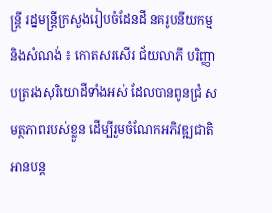ន្ត្រី រដ្នមន្ត្រីក្រសួងរៀបចំដែនដី នគរូបនីយកម្ម និងសំណង់ ៖ កោតសរសើរ ជ័យលាភី បរិញ្ញាបត្ររងសុរិយោដីទាំងអស់ ដែលបានពូនជ្រំ សមត្ថភាពរបស់ខ្លួន ដើម្បីរួមចំណែកអភិវឌ្ឍជាតិ អានបន្ត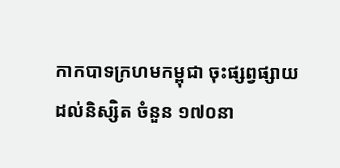កាកបាទក្រហមកម្ពុជា ចុះផ្សព្វផ្សាយដល់និស្សិត ចំនួន ១៧០នា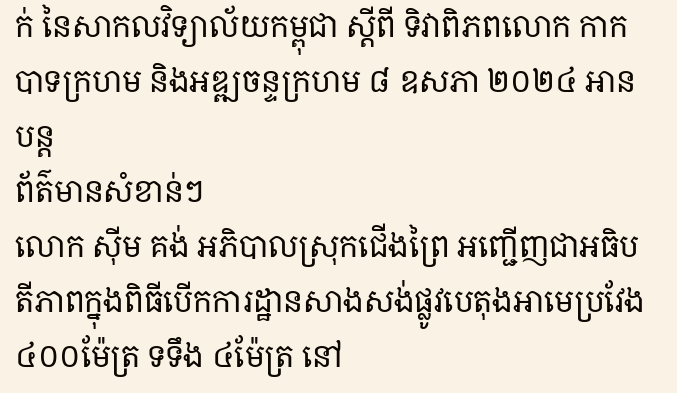ក់ នៃសាកលវិទ្យាល័យកម្ពុជា ស្តីពី ទិវាពិភពលោក កាកបាទក្រហម និងអឌ្ឍចន្ទក្រហម ៨ ឧសភា ២០២៤ អានបន្ត
ព័ត៌មានសំខាន់ៗ
លោក ស៊ីម គង់ អភិបាលស្រុកជើងព្រៃ អញ្ជើញជាអធិបតីភាពក្នុងពិធីបើកការដ្ឋានសាងសង់ផ្លូវបេតុងអាមេប្រវែង ៤០០ម៉ែត្រ ទទឹង ៤ម៉ែត្រ នៅ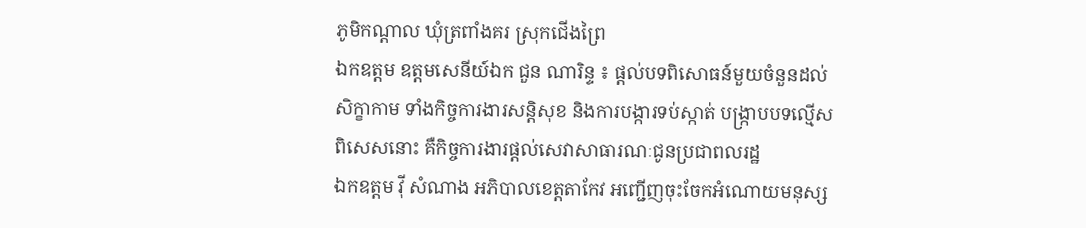ភូមិកណ្ដាល ឃុំត្រពាំងគរ ស្រុកជើងព្រៃ
ឯកឧត្តម ឧត្តមសេនីយ៍ឯក ជួន ណារិន្ទ ៖ ផ្តល់បទពិសោធន៍មួយចំនួនដល់សិក្ខាកាម ទាំងកិច្ចការងារសន្តិសុខ និងការបង្ការទប់ស្កាត់ បង្ក្រាបបទល្មើស ពិសេសនោះ គឺកិច្ចការងារផ្តល់សេវាសាធារណៈជូនប្រជាពលរដ្ឋ
ឯកឧត្ដម វ៉ី សំណាង អភិបាលខេត្តតាកែវ អញ្ជើញចុះចែកអំណោយមនុស្ស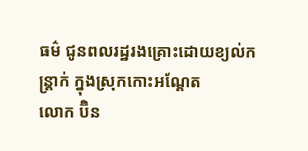ធម៌ ជូនពលរដ្ឋរងគ្រោះដោយខ្យល់កន្ត្រាក់ ក្នុងស្រុកកោះអណ្តែត
លោក ប៊ិន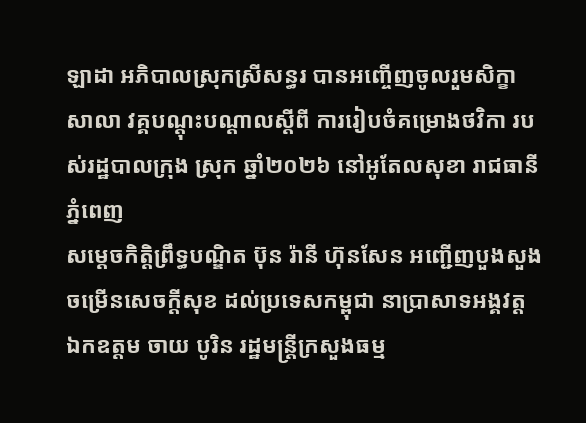ឡាដា អភិបាលស្រុកស្រីសន្ធរ បានអញ្ចើញចូលរួមសិក្ខាសាលា វគ្គបណ្តុះបណ្តាលស្តីពី ការរៀបចំគម្រោងថវិកា របស់រដ្ឋបាលក្រុង ស្រុក ឆ្នាំ២០២៦ នៅអូតែលសុខា រាជធានីភ្នំពេញ
សម្ដេចកិត្តិព្រឹទ្ធបណ្ឌិត ប៊ុន រ៉ានី ហ៊ុនសែន អញ្ជើញបួងសួងចម្រើនសេចក្តីសុខ ដល់ប្រទេសកម្ពុជា នាប្រាសាទអង្គវត្ត
ឯកឧត្តម ចាយ បូរិន រដ្ឋមន្ត្រីក្រសួងធម្ម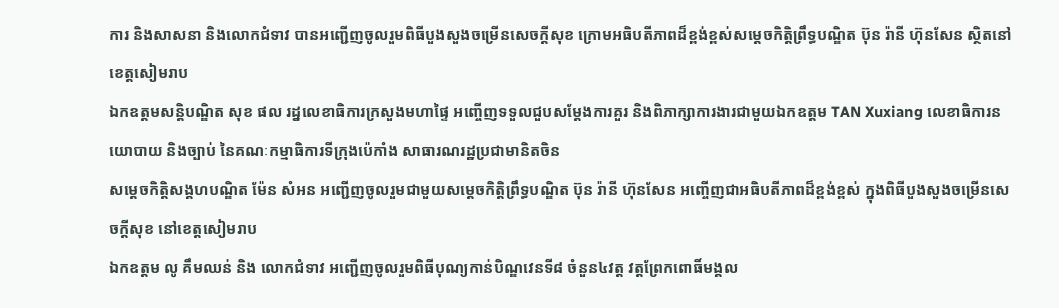ការ និងសាសនា និងលោកជំទាវ បានអញ្ជើញចូលរួមពិធីបួងសួងចម្រើនសេចក្តីសុខ ក្រោមអធិបតីភាពដ៏ខ្ពង់ខ្ពស់សម្តេចកិត្តិព្រឹទ្ធបណ្ឌិត ប៊ុន រ៉ានី ហ៊ុនសែន ស្ថិតនៅខេត្តសៀមរាប
ឯកឧត្ដមសន្តិបណ្ឌិត សុខ ផល រដ្នលេខាធិការក្រសួងមហាផ្ទៃ អញ្ចើញទទួលជួបសម្តែងការគួរ និងពិភាក្សាការងារជាមួយឯកឧត្តម TAN Xuxiang លេខាធិការនយោបាយ និងច្បាប់ នៃគណៈកម្មាធិការទីក្រុងប៉េកាំង សាធារណរដ្ឋប្រជាមានិតចិន
សម្ដេចកិត្តិសង្គហបណ្ឌិត ម៉ែន សំអន អញ្ជើញចូលរួមជាមួយសម្តេចកិត្តិព្រឹទ្ធបណ្ឌិត ប៊ុន រ៉ានី ហ៊ុនសែន អញ្ចើញជាអធិបតីភាពដ៏ខ្ពង់ខ្ពស់ ក្នុងពិធីបួងសួងចម្រើនសេចក្តីសុខ នៅខេត្តសៀមរាប
ឯកឧត្តម លូ គឹមឈន់ និង លោកជំទាវ អញ្ជើញចូលរួមពិធីបុណ្យកាន់បិណ្ឌវេនទី៨ ចំនួន៤វត្ត វត្តព្រែកពោធិ៍មង្គល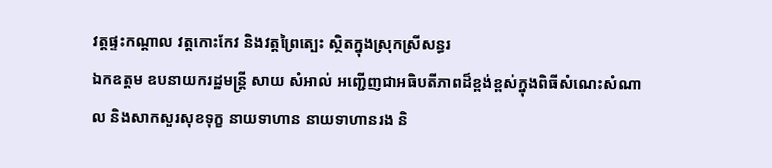វត្តផ្ទះកណ្តាល វត្តកោះកែវ និងវត្តព្រៃត្បេះ ស្ថិតក្នុងស្រុកស្រីសន្ធរ
ឯកឧត្តម ឧបនាយករដ្ឋមន្រ្តី សាយ សំអាល់ អញ្ជើញជាអធិបតីភាពដ៏ខ្ពង់ខ្ពស់ក្នុងពិធីសំណេះសំណាល និងសាកសួរសុខទុក្ខ នាយទាហាន នាយទាហានរង និ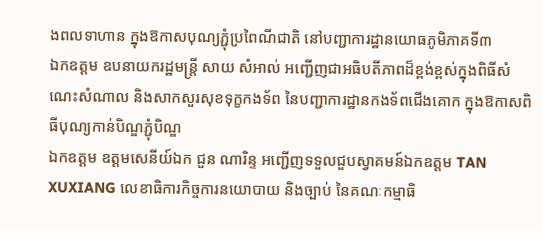ងពលទាហាន ក្នុងឱកាសបុណ្យភ្ជុំប្រពៃណីជាតិ នៅបញ្ជាការដ្ឋានយោធភូមិភាគទី៣
ឯកឧត្តម ឧបនាយករដ្ឋមន្ត្រី សាយ សំអាល់ អញ្ជើញជាអធិបតីភាពដ៏ខ្ពង់ខ្ពស់ក្នុងពិធីសំណេះសំណាល និងសាកសួរសុខទុក្ខកងទ័ព នៃបញ្ជាការដ្ឋានកងទ័ពជើងគោក ក្នុងឱកាសពិធីបុណ្យកាន់បិណ្ឌភ្ជុំបិណ្ឌ
ឯកឧត្តម ឧត្តមសេនីយ៍ឯក ជួន ណារិន្ទ អញ្ជើញទទួលជួបស្វាគមន៍ឯកឧត្តម TAN XUXIANG លេខាធិការកិច្ចការនយោបាយ និងច្បាប់ នៃគណៈកម្មាធិ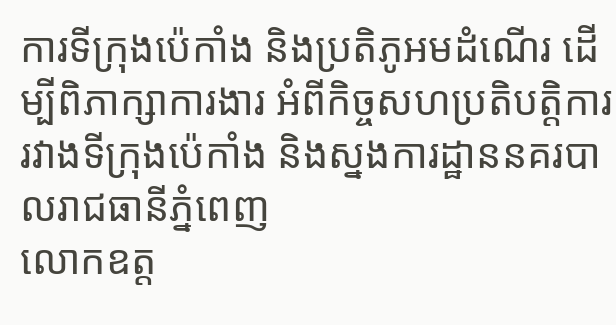ការទីក្រុងប៉េកាំង និងប្រតិភូអមដំណើរ ដើម្បីពិភាក្សាការងារ អំពីកិច្ចសហប្រតិបត្តិការ រវាងទីក្រុងប៉េកាំង និងស្នងការដ្ឋាននគរបាលរាជធានីភ្នំពេញ
លោកឧត្ត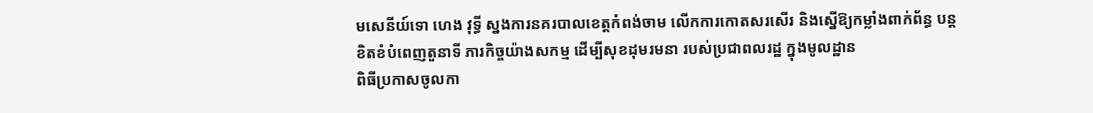មសេនីយ៍ទោ ហេង វុទ្ធី ស្នងការនគរបាលខេត្តកំពង់ចាម លើកការកោតសរសើរ និងស្នើឱ្យកម្លាំងពាក់ព័ន្ធ បន្ដខិតខំបំពេញតួនាទី ភារកិច្ចយ៉ាងសកម្ម ដើម្បីសុខដុមរមនា របស់ប្រជាពលរដ្ឋ ក្នុងមូលដ្ឋាន
ពិធីប្រកាសចូលកា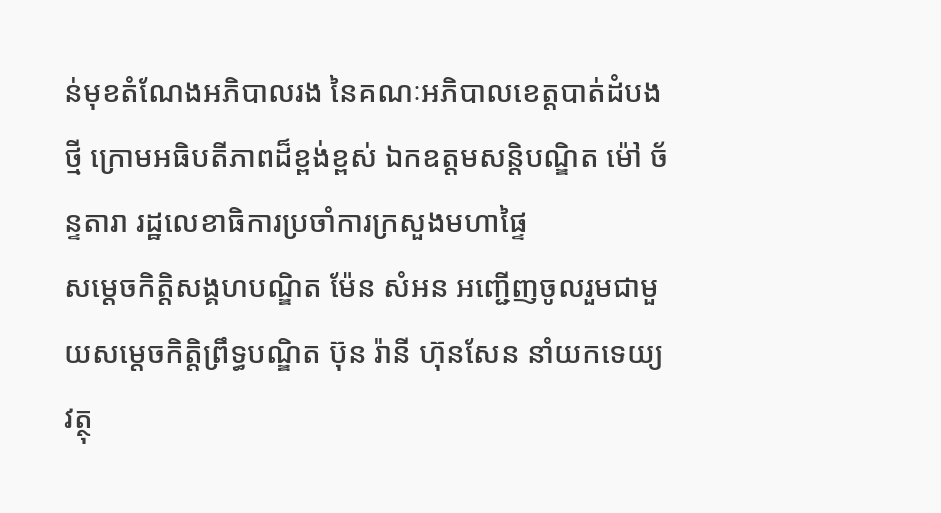ន់មុខតំណែងអភិបាលរង នៃគណៈអភិបាលខេត្តបាត់ដំបងថ្មី ក្រោមអធិបតីភាពដ៏ខ្ពង់ខ្ពស់ ឯកឧត្តមសន្តិបណ្ឌិត ម៉ៅ ច័ន្ទតារា រដ្ឋលេខាធិការប្រចាំការក្រសួងមហាផ្ទៃ
សម្ដេចកិត្តិសង្គហបណ្ឌិត ម៉ែន សំអន អញ្ជើញចូលរួមជាមួយសម្តេចកិត្តិព្រឹទ្ធបណ្ឌិត ប៊ុន រ៉ានី ហ៊ុនសែន នាំយកទេយ្យវត្ថុ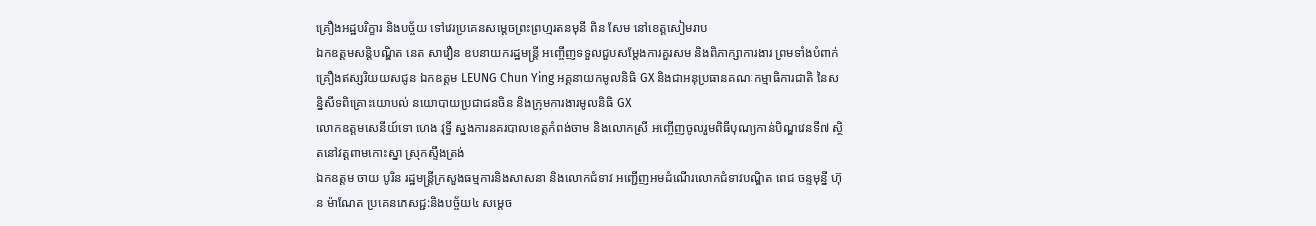គ្រឿងអដ្ឋបរិក្ខារ និងបច្ច័យ ទៅវេរប្រគេនសម្តេចព្រះព្រហ្មរតនមុនី ពិន សែម នៅខេត្តសៀមរាប
ឯកឧត្តមសន្តិបណ្ឌិត នេត សាវឿន ឧបនាយករដ្ឋមន្ត្រី អញ្ចើញទទួលជួបសម្តែងការគួរសម និងពិភាក្សាការងារ ព្រមទាំងបំពាក់គ្រឿងឥស្សរិយយសជូន ឯកឧត្តម LEUNG Chun Ying អគ្គនាយកមូលនិធិ GX និងជាអនុប្រធានគណៈកម្មាធិការជាតិ នៃសន្និសីទពិគ្រោះយោបល់ នយោបាយប្រជាជនចិន និងក្រុមការងារមូលនិធិ GX
លោកឧត្តមសេនីយ៍ទោ ហេង វុទ្ធី ស្នងការនគរបាលខេត្តកំពង់ចាម និងលោកស្រី អញ្ចើញចូលរួមពិធីបុណ្យកាន់បិណ្ឌវេនទី៧ ស្ថិតនៅវត្តពាមកោះស្នា ស្រុកស្ទឹងត្រង់
ឯកឧត្តម ចាយ បូរិន រដ្ឋមន្ត្រីក្រសួងធម្មការនិងសាសនា និងលោកជំទាវ អញ្ជើញអមដំណើរលោកជំទាវបណ្ឌិត ពេជ ចន្ទមុន្នី ហ៊ុន ម៉ាណែត ប្រគេនភេសជ្ជ:និងបច្ច័យ៤ សម្តេច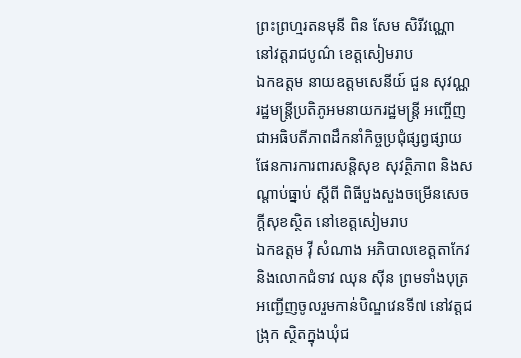ព្រះព្រហ្មរតនមុនី ពិន សែម សិរីវណ្ណោ នៅវត្តរាជបូណ៌ ខេត្តសៀមរាប
ឯកឧត្តម នាយឧត្តមសេនីយ៍ ជួន សុវណ្ណ រដ្ឋមន្ត្រីប្រតិភូអមនាយករដ្ឋមន្ត្រី អញ្ចើញជាអធិបតីភាពដឹកនាំកិច្ចប្រជុំផ្សព្វផ្សាយផែនការការពារសន្តិសុខ សុវត្ថិភាព និងសណ្តាប់ធ្នាប់ ស្តីពី ពិធីបួងសួងចម្រើនសេចក្តីសុខស្ថិត នៅខេត្តសៀមរាប
ឯកឧត្តម វ៉ី សំណាង អភិបាលខេត្តតាកែវ និងលោកជំទាវ ឈុន ស៊ីន ព្រមទាំងបុត្រ អញ្ជើញចូលរួមកាន់បិណ្ឌវេនទី៧ នៅវត្តជង្រុក ស្ថិតក្នុងឃុំជ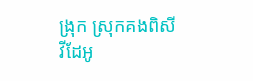ង្រុក ស្រុកគងពិសី
វីដែអូ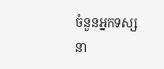ចំនួនអ្នកទស្សនា